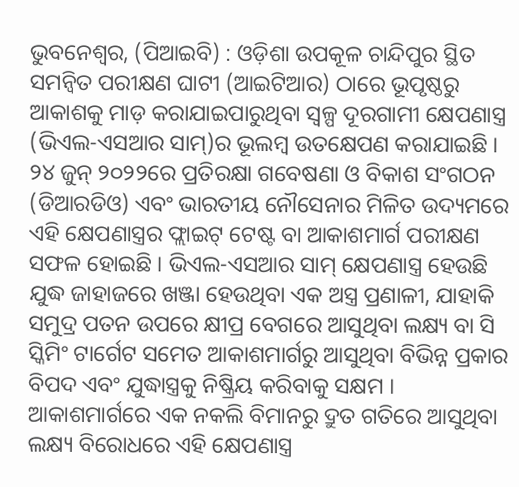ଭୁବନେଶ୍ୱର, (ପିଆଇବି) : ଓଡ଼ିଶା ଉପକୂଳ ଚାନ୍ଦିପୁର ସ୍ଥିତ ସମନ୍ବିତ ପରୀକ୍ଷଣ ଘାଟୀ (ଆଇଟିଆର) ଠାରେ ଭୂପୃଷ୍ଠରୁ ଆକାଶକୁ ମାଡ଼ କରାଯାଇପାରୁଥିବା ସ୍ୱଳ୍ପ ଦୂରଗାମୀ କ୍ଷେପଣାସ୍ତ୍ର (ଭିଏଲ-ଏସଆର ସାମ୍)ର ଭୂଲମ୍ବ ଉତକ୍ଷେପଣ କରାଯାଇଛି । ୨୪ ଜୁନ୍ ୨୦୨୨ରେ ପ୍ରତିରକ୍ଷା ଗବେଷଣା ଓ ବିକାଶ ସଂଗଠନ (ଡିଆରଡିଓ) ଏବଂ ଭାରତୀୟ ନୌସେନାର ମିଳିତ ଉଦ୍ୟମରେ ଏହି କ୍ଷେପଣାସ୍ତ୍ରର ଫ୍ଲାଇଟ୍ ଟେଷ୍ଟ ବା ଆକାଶମାର୍ଗ ପରୀକ୍ଷଣ ସଫଳ ହୋଇଛି । ଭିଏଲ-ଏସଆର ସାମ୍ କ୍ଷେପଣାସ୍ତ୍ର ହେଉଛି ଯୁଦ୍ଧ ଜାହାଜରେ ଖଞ୍ଜା ହେଉଥିବା ଏକ ଅସ୍ତ୍ର ପ୍ରଣାଳୀ, ଯାହାକି ସମୁଦ୍ର ପତନ ଉପରେ କ୍ଷୀପ୍ର ବେଗରେ ଆସୁଥିବା ଲକ୍ଷ୍ୟ ବା ସି ସ୍କିମିଂ ଟାର୍ଗେଟ ସମେତ ଆକାଶମାର୍ଗରୁ ଆସୁଥିବା ବିଭିନ୍ନ ପ୍ରକାର ବିପଦ ଏବଂ ଯୁଦ୍ଧାସ୍ତ୍ରକୁ ନିଷ୍କ୍ରିୟ କରିବାକୁ ସକ୍ଷମ ।
ଆକାଶମାର୍ଗରେ ଏକ ନକଲି ବିମାନରୁ ଦ୍ରୁତ ଗତିରେ ଆସୁଥିବା ଲକ୍ଷ୍ୟ ବିରୋଧରେ ଏହି କ୍ଷେପଣାସ୍ତ୍ର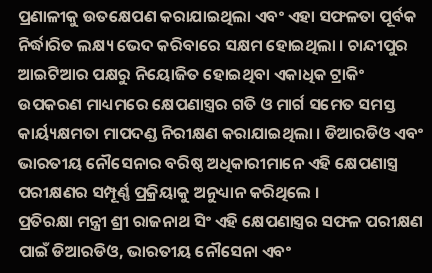ପ୍ରଣାଳୀକୁ ଉତକ୍ଷେପଣ କରାଯାଇଥିଲା ଏବଂ ଏହା ସଫଳତା ପୂର୍ବକ ନିର୍ଦ୍ଧାରିତ ଲକ୍ଷ୍ୟ ଭେଦ କରିବାରେ ସକ୍ଷମ ହୋଇଥିଲା । ଚାନ୍ଦୀପୁର ଆଇଟିଆର ପକ୍ଷରୁ ନିୟୋଜିତ ହୋଇଥିବା ଏକାଧିକ ଟ୍ରାକିଂ ଉପକରଣ ମାଧ୍ୟମରେ କ୍ଷେପଣାସ୍ତ୍ରର ଗତି ଓ ମାର୍ଗ ସମେତ ସମସ୍ତ କାର୍ୟ୍ୟକ୍ଷମତା ମାପଦଣ୍ଡ ନିରୀକ୍ଷଣ କରାଯାଇଥିଲା । ଡିଆରଡିଓ ଏବଂ ଭାରତୀୟ ନୌସେନାର ବରିଷ୍ଠ ଅଧିକାରୀମାନେ ଏହି କ୍ଷେପଣାସ୍ତ୍ର ପରୀକ୍ଷଣର ସମ୍ପୂର୍ଣ୍ଣ ପ୍ରକ୍ରିୟାକୁ ଅନୁଧ୍ୟାନ କରିଥିଲେ ।
ପ୍ରତିରକ୍ଷା ମନ୍ତ୍ରୀ ଶ୍ରୀ ରାଜନାଥ ସିଂ ଏହି କ୍ଷେପଣାସ୍ତ୍ରର ସଫଳ ପରୀକ୍ଷଣ ପାଇଁ ଡିଆରଡିଓ, ଭାରତୀୟ ନୌସେନା ଏବଂ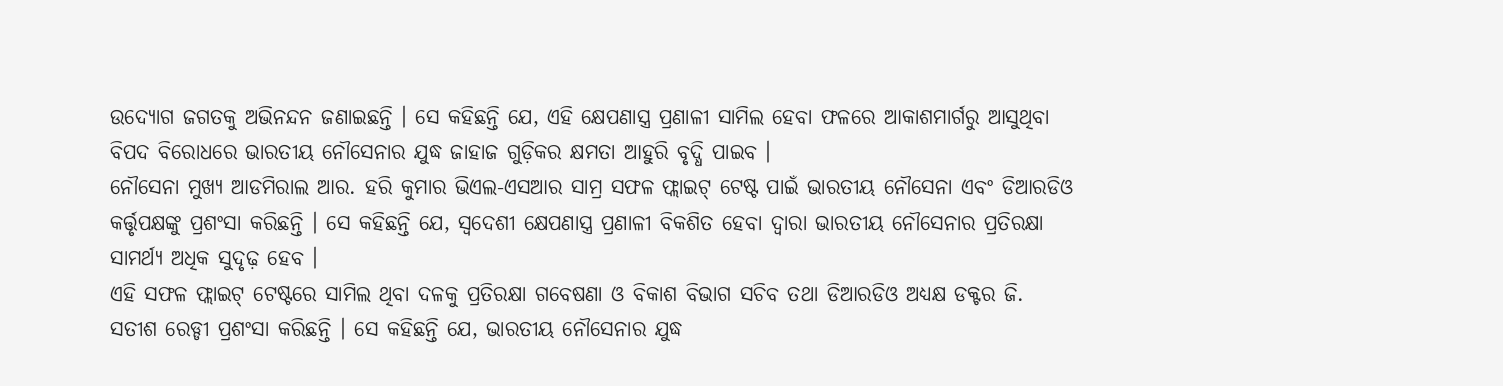ଉଦ୍ୟୋଗ ଜଗତକୁ ଅଭିନନ୍ଦନ ଜଣାଇଛନ୍ତି । ସେ କହିଛନ୍ତି ଯେ, ଏହି କ୍ଷେପଣାସ୍ତ୍ର ପ୍ରଣାଳୀ ସାମିଲ ହେବା ଫଳରେ ଆକାଶମାର୍ଗରୁ ଆସୁଥିବା ବିପଦ ବିରୋଧରେ ଭାରତୀୟ ନୌସେନାର ଯୁଦ୍ଧ ଜାହାଜ ଗୁଡ଼ିକର କ୍ଷମତା ଆହୁରି ବୃଦ୍ଧି ପାଇବ ।
ନୌସେନା ମୁଖ୍ୟ ଆଡମିରାଲ ଆର. ହରି କୁମାର ଭିଏଲ-ଏସଆର ସାମ୍ର ସଫଳ ଫ୍ଲାଇଟ୍ ଟେଷ୍ଟ ପାଇଁ ଭାରତୀୟ ନୌସେନା ଏବଂ ଡିଆରଡିଓ କର୍ତ୍ତୃପକ୍ଷଙ୍କୁ ପ୍ରଶଂସା କରିଛନ୍ତି । ସେ କହିଛନ୍ତି ଯେ, ସ୍ୱଦେଶୀ କ୍ଷେପଣାସ୍ତ୍ର ପ୍ରଣାଳୀ ବିକଶିତ ହେବା ଦ୍ବାରା ଭାରତୀୟ ନୌସେନାର ପ୍ରତିରକ୍ଷା ସାମର୍ଥ୍ୟ ଅଧିକ ସୁଦୃଢ଼ ହେବ ।
ଏହି ସଫଳ ଫ୍ଲାଇଟ୍ ଟେଷ୍ଟରେ ସାମିଲ ଥିବା ଦଳକୁ ପ୍ରତିରକ୍ଷା ଗବେଷଣା ଓ ବିକାଶ ବିଭାଗ ସଚିବ ତଥା ଡିଆରଡିଓ ଅଧ୍ୟକ୍ଷ ଡକ୍ଟର ଜି. ସତୀଶ ରେଡ୍ଡୀ ପ୍ରଶଂସା କରିଛନ୍ତି । ସେ କହିଛନ୍ତି ଯେ, ଭାରତୀୟ ନୌସେନାର ଯୁଦ୍ଧ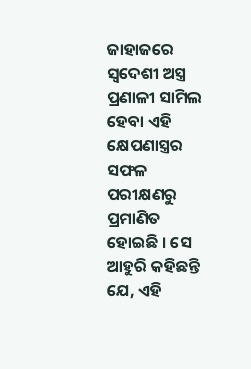ଜାହାଜରେ ସ୍ୱଦେଶୀ ଅସ୍ତ୍ର ପ୍ରଣାଳୀ ସାମିଲ ହେବା ଏହି କ୍ଷେପଣାସ୍ତ୍ରର ସଫଳ ପରୀକ୍ଷଣରୁ ପ୍ରମାଣିତ ହୋଇଛି । ସେ ଆହୁରି କହିଛନ୍ତି ଯେ, ଏହି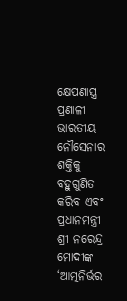କ୍ଷେପଣାସ୍ତ୍ର ପ୍ରଣାଳୀ ଭାରତୀୟ ନୌସେନାର ଶକ୍ତିକୁ ବହୁଗୁଣିତ କରିବ ଏବଂ ପ୍ରଧାନମନ୍ତ୍ରୀ ଶ୍ରୀ ନରେନ୍ଦ୍ର ମୋଦୀଙ୍କ ‘ଆତ୍ମନିର୍ଭର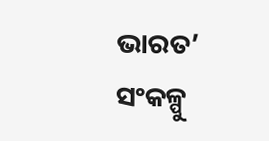ଭାରତ’ ସଂକଳ୍ପୁ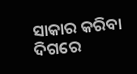ସାକାର କରିବା ଦିଗରେ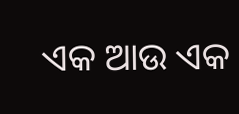ଏକ ଆଉ ଏକ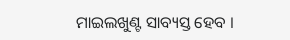ମାଇଲଖୁଣ୍ଟ ସାବ୍ୟସ୍ତ ହେବ ।